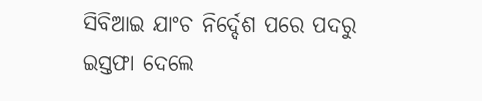ସିବିଆଇ ଯାଂଚ ନିର୍ଦ୍ଦେଶ ପରେ ପଦରୁ ଇସ୍ତଫା ଦେଲେ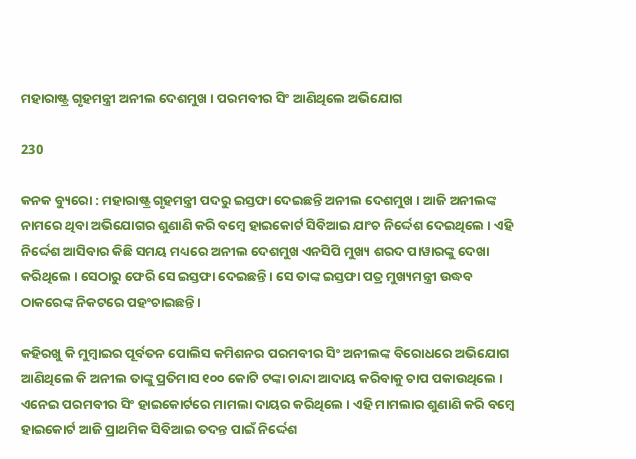ମହାରାଷ୍ଟ୍ର ଗୃହମନ୍ତ୍ରୀ ଅନୀଲ ଦେଶମୁଖ । ପରମବୀର ସିଂ ଆଣିଥିଲେ ଅଭିଯୋଗ

230

କନକ ବ୍ୟୁରୋ : ମହାରାଷ୍ଟ୍ର ଗୃହମନ୍ତ୍ରୀ ପଦରୁ ଇସ୍ତଫା ଦେଇଛନ୍ତି ଅନୀଲ ଦେଶମୁଖ । ଆଜି ଅନୀଲଙ୍କ ନାମରେ ଥିବା ଅଭିଯୋଗର ଶୁଣାଣି କରି ବମ୍ବେ ହାଇକୋର୍ଟ ସିବିଆଇ ଯାଂଚ ନିର୍ଦ୍ଦେଶ ଦେଇଥିଲେ । ଏହି ନିର୍ଦ୍ଦେଶ ଆସିବାର କିଛି ସମୟ ମଧ୍ୟରେ ଅନୀଲ ଦେଶମୁଖ ଏନସିପି ମୁଖ୍ୟ ଶରଦ ପାୱାରଙ୍କୁ ଦେଖା କରିଥିଲେ । ସେଠାରୁ ଫେରି ସେ ଇସ୍ତଫା ଦେଇଛନ୍ତି । ସେ ତାଙ୍କ ଇସ୍ତଫା ପତ୍ର ମୁଖ୍ୟମନ୍ତ୍ରୀ ଉଦ୍ଧବ ଠାକରେଙ୍କ ନିକଟରେ ପହଂଚାଇଛନ୍ତି ।

କହିରଖୁ କି ମୁମ୍ବାଇର ପୂର୍ବତନ ପୋଲିସ କମିଶନର ପରମବୀର ସିଂ ଅନୀଲଙ୍କ ବିରୋଧରେ ଅଭିଯୋଗ ଆଣିଥିଲେ କି ଅନୀଲ ତାଙ୍କୁ ପ୍ରତିମାସ ୧୦୦ କୋଟି ଟଙ୍କା ଚାନ୍ଦା ଆଦାୟ କରିବାକୁ ଚାପ ପକାଉଥିଲେ । ଏନେଇ ପରମବୀର ସିଂ ହାଇକୋର୍ଟରେ ମାମଲା ଦାୟର କରିଥିଲେ । ଏହି ମାମଲାର ଶୁଣାଣି କରି ବମ୍ବେ ହାଇକୋର୍ଟ ଆଜି ପ୍ରାଥମିକ ସିବିଆଇ ତଦନ୍ତ ପାଇଁ ନିର୍ଦ୍ଦେଶ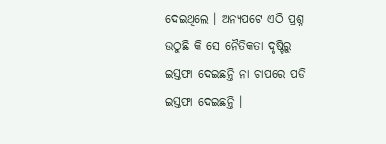ଦେଇଥିଲେ । ଅନ୍ୟପଟେ ଏଠି ପ୍ରଶ୍ନ ଉଠୁଛି କି ସେ ନୈତିକତା ଦୃଷ୍ଟିରୁ ଇସ୍ତଫା ଦେଇଛନ୍ତି ନା ଚାପରେ ପଡି ଇସ୍ତଫା ଦେଇଛନ୍ତି ।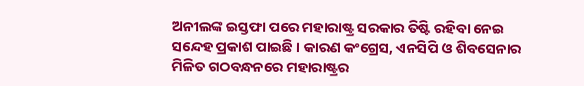ଅନୀଲଙ୍କ ଇସ୍ତଫା ପରେ ମହାରାଷ୍ଟ୍ର ସରକାର ତିଷ୍ଟି ରହିବା ନେଇ ସନ୍ଦେହ ପ୍ରକାଶ ପାଇଛି । କାରଣ କଂଗ୍ରେସ, ଏନସିପି ଓ ଶିବସେନାର ମିଳିତ ଗଠବନ୍ଧନରେ ମହାରାଷ୍ଟ୍ରର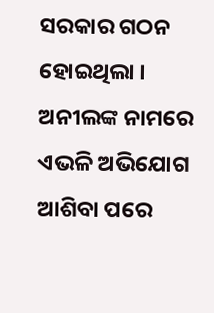ସରକାର ଗଠନ ହୋଇଥିଲା । ଅନୀଲଙ୍କ ନାମରେ ଏଭଳି ଅଭିଯୋଗ ଆଶିବା ପରେ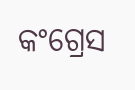କଂଗ୍ରେସ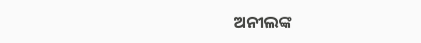ଅନୀଲଙ୍କ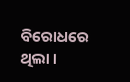ବିରୋଧରେ ଥିଲା ।